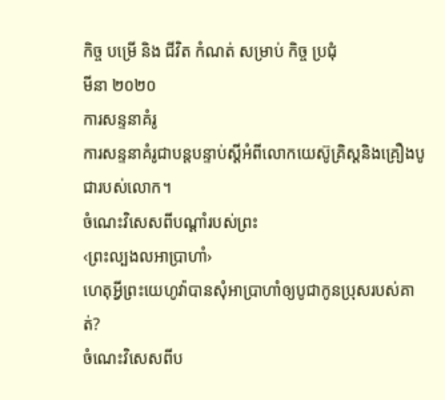កិច្ច បម្រើ និង ជីវិត កំណត់ សម្រាប់ កិច្ច ប្រជុំ
មីនា ២០២០
ការសន្ទនាគំរូ
ការសន្ទនាគំរូជាបន្តបន្ទាប់ស្តីអំពីលោកយេស៊ូគ្រិស្តនិងគ្រឿងបូជារបស់លោក។
ចំណេះវិសេសពីបណ្ដាំរបស់ព្រះ
‹ព្រះល្បងលអាប្រាហាំ›
ហេតុអ្វីព្រះយេហូវ៉ាបានសុំអាប្រាហាំឲ្យបូជាកូនប្រុសរបស់គាត់?
ចំណេះវិសេសពីប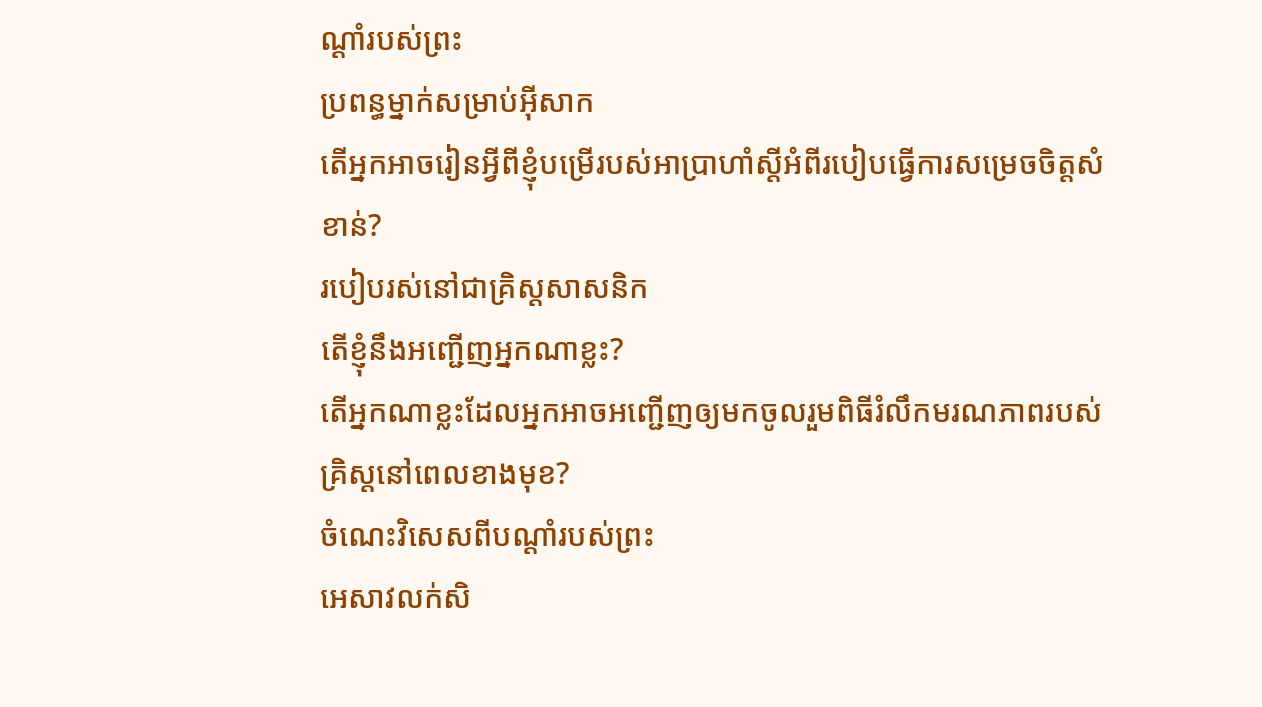ណ្ដាំរបស់ព្រះ
ប្រពន្ធម្នាក់សម្រាប់អ៊ីសាក
តើអ្នកអាចរៀនអ្វីពីខ្ញុំបម្រើរបស់អាប្រាហាំស្តីអំពីរបៀបធ្វើការសម្រេចចិត្តសំខាន់?
របៀបរស់នៅជាគ្រិស្តសាសនិក
តើខ្ញុំនឹងអញ្ជើញអ្នកណាខ្លះ?
តើអ្នកណាខ្លះដែលអ្នកអាចអញ្ជើញឲ្យមកចូលរួមពិធីរំលឹកមរណភាពរបស់គ្រិស្តនៅពេលខាងមុខ?
ចំណេះវិសេសពីបណ្ដាំរបស់ព្រះ
អេសាវលក់សិ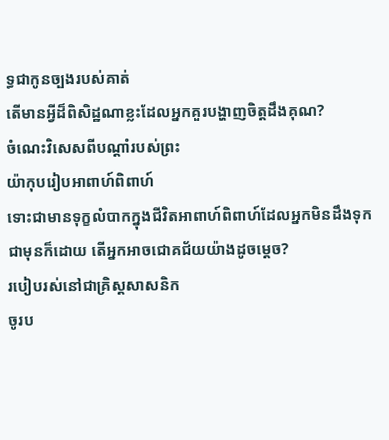ទ្ធជាកូនច្បងរបស់គាត់
តើមានអ្វីដ៏ពិសិដ្ឋណាខ្លះដែលអ្នកគួរបង្ហាញចិត្តដឹងគុណ?
ចំណេះវិសេសពីបណ្ដាំរបស់ព្រះ
យ៉ាកុបរៀបអាពាហ៍ពិពាហ៍
ទោះជាមានទុក្ខលំបាកក្នុងជីវិតអាពាហ៍ពិពាហ៍ដែលអ្នកមិនដឹងទុកជាមុនក៏ដោយ តើអ្នកអាចជោគជ័យយ៉ាងដូចម្ដេច?
របៀបរស់នៅជាគ្រិស្តសាសនិក
ចូរប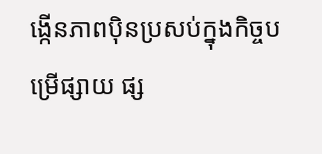ង្កើនភាពប៉ិនប្រសប់ក្នុងកិច្ចបម្រើផ្សាយ ផ្ស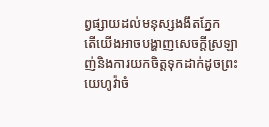ព្វផ្សាយដល់មនុស្សងងឹតភ្នែក
តើយើងអាចបង្ហាញសេចក្ដីស្រឡាញ់និងការយកចិត្តទុកដាក់ដូចព្រះយេហូវ៉ាចំ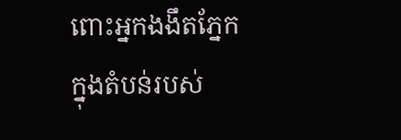ពោះអ្នកងងឹតភ្នែកក្នុងតំបន់របស់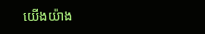យើងយ៉ាង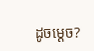ដូចម្ដេច?